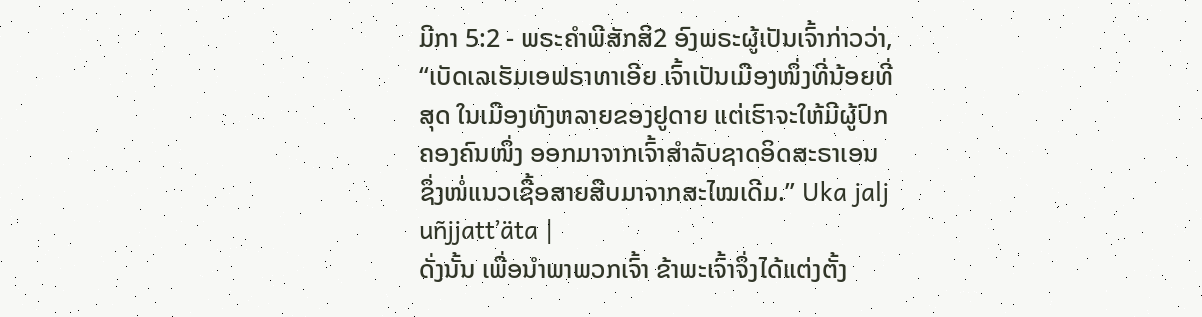ມີກາ 5:2 - ພຣະຄຳພີສັກສິ2 ອົງພຣະຜູ້ເປັນເຈົ້າກ່າວວ່າ, “ເບັດເລເຮັມເອຟຣາທາເອີຍ ເຈົ້າເປັນເມືອງໜຶ່ງທີ່ນ້ອຍທີ່ສຸດ ໃນເມືອງທັງຫລາຍຂອງຢູດາຍ ແຕ່ເຮົາຈະໃຫ້ມີຜູ້ປົກຄອງຄົນໜຶ່ງ ອອກມາຈາກເຈົ້າສຳລັບຊາດອິດສະຣາເອນ ຊຶ່ງໜໍ່ແນວເຊື້ອສາຍສືບມາຈາກສະໄໝເດີມ.” Uka jalj uñjjattʼäta |
ດັ່ງນັ້ນ ເພື່ອນຳພາພວກເຈົ້າ ຂ້າພະເຈົ້າຈຶ່ງໄດ້ແຕ່ງຕັ້ງ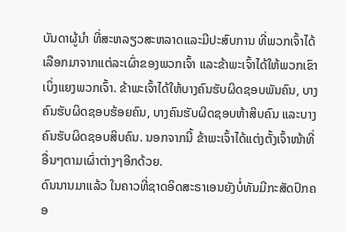ບັນດາຜູ້ນຳ ທີ່ສະຫລຽວສະຫລາດແລະມີປະສົບການ ທີ່ພວກເຈົ້າໄດ້ເລືອກມາຈາກແຕ່ລະເຜົ່າຂອງພວກເຈົ້າ ແລະຂ້າພະເຈົ້າໄດ້ໃຫ້ພວກເຂົາເບິ່ງແຍງພວກເຈົ້າ. ຂ້າພະເຈົ້າໄດ້ໃຫ້ບາງຄົນຮັບຜິດຊອບພັນຄົນ, ບາງຄົນຮັບຜິດຊອບຮ້ອຍຄົນ, ບາງຄົນຮັບຜິດຊອບຫ້າສິບຄົນ ແລະບາງຄົນຮັບຜິດຊອບສິບຄົນ. ນອກຈາກນີ້ ຂ້າພະເຈົ້າໄດ້ແຕ່ງຕັ້ງເຈົ້າໜ້າທີ່ອື່ນໆຕາມເຜົ່າຕ່າງໆອີກດ້ວຍ.
ດົນນານມາແລ້ວ ໃນຄາວທີ່ຊາດອິດສະຣາເອນຍັງບໍ່ທັນມີກະສັດປົກຄອ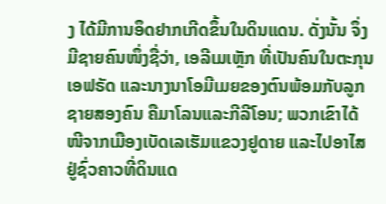ງ ໄດ້ມີການອຶດຢາກເກີດຂຶ້ນໃນດິນແດນ. ດັ່ງນັ້ນ ຈຶ່ງມີຊາຍຄົນໜຶ່ງຊື່ວ່າ, ເອລີເມເຫຼັກ ທີ່ເປັນຄົນໃນຕະກຸນເອຟຣັດ ແລະນາງນາໂອມີເມຍຂອງຕົນພ້ອມກັບລູກຊາຍສອງຄົນ ຄືມາໂລນແລະກີລີໂອນ; ພວກເຂົາໄດ້ໜີຈາກເມືອງເບັດເລເຮັມແຂວງຢູດາຍ ແລະໄປອາໄສຢູ່ຊົ່ວຄາວທີ່ດິນແດ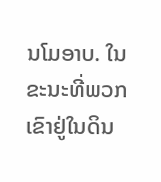ນໂມອາບ. ໃນຂະນະທີ່ພວກເຂົາຢູ່ໃນດິນ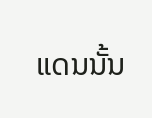ແດນນັ້ນ